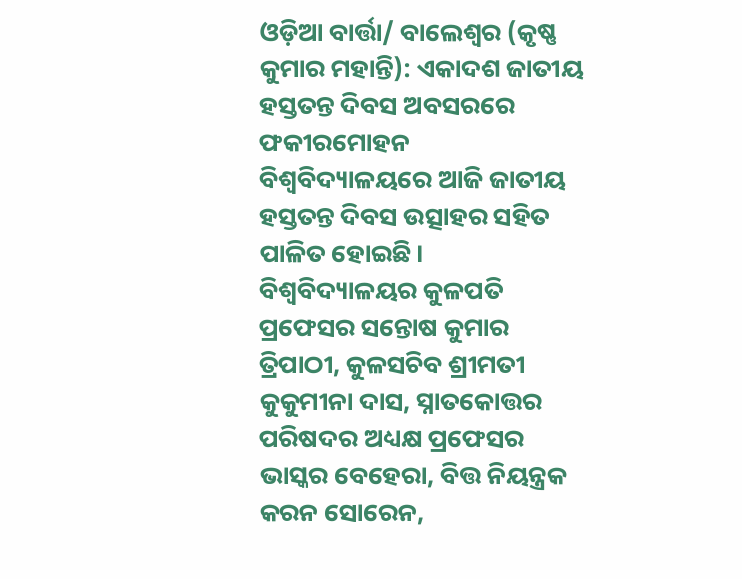ଓଡ଼ିଆ ବାର୍ତ୍ତା/ ବାଲେଶ୍ଵର (କୃଷ୍ଣ କୁମାର ମହାନ୍ତି): ଏକାଦଶ ଜାତୀୟ ହସ୍ତତନ୍ତ ଦିବସ ଅବସରରେ ଫକୀରମୋହନ ବିଶ୍ୱବିଦ୍ୟାଳୟରେ ଆଜି ଜାତୀୟ ହସ୍ତତନ୍ତ ଦିବସ ଉତ୍ସାହର ସହିତ ପାଳିତ ହୋଇଛି।
ବିଶ୍ୱବିଦ୍ୟାଳୟର କୁଳପତି ପ୍ରଫେସର ସନ୍ତୋଷ କୁମାର ତ୍ରିପାଠୀ, କୁଳସଚିବ ଶ୍ରୀମତୀ କୁକୁମୀନା ଦାସ, ସ୍ନାତକୋତ୍ତର ପରିଷଦର ଅଧ୍ୟକ୍ଷ ପ୍ରଫେସର ଭାସ୍କର ବେହେରା, ବିତ୍ତ ନିୟନ୍ତ୍ରକ କରନ ସୋରେନ,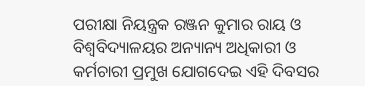ପରୀକ୍ଷା ନିୟନ୍ତ୍ରକ ରଞ୍ଜନ କୁମାର ରାୟ ଓ ବିଶ୍ୱବିଦ୍ୟାଳୟର ଅନ୍ୟାନ୍ୟ ଅଧିକାରୀ ଓ କର୍ମଚାରୀ ପ୍ରମୁଖ ଯୋଗଦେଇ ଏହି ଦିବସର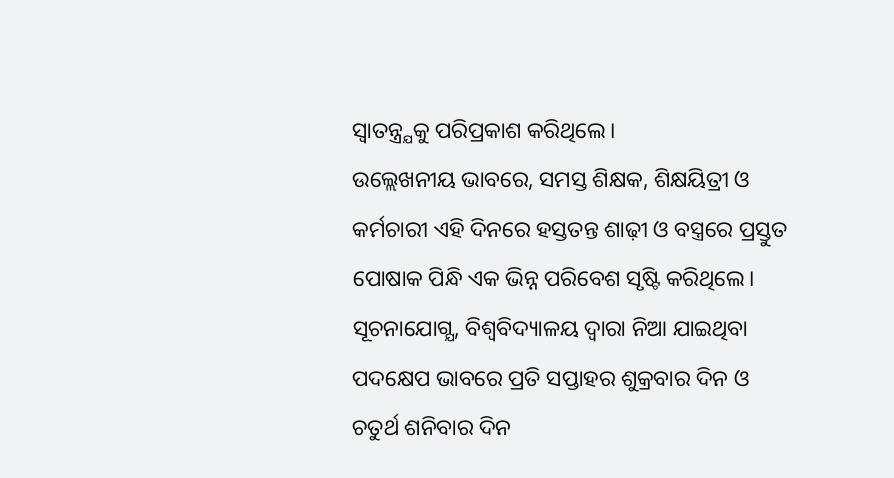ସ୍ବାତନ୍ତ୍ର୍ଯକୁ ପରିପ୍ରକାଶ କରିଥିଲେ।
ଉଲ୍ଲେଖନୀୟ ଭାବରେ, ସମସ୍ତ ଶିକ୍ଷକ, ଶିକ୍ଷୟିତ୍ରୀ ଓ କର୍ମଚାରୀ ଏହି ଦିନରେ ହସ୍ତତନ୍ତ ଶାଢ଼ୀ ଓ ବସ୍ତ୍ରରେ ପ୍ରସ୍ତୁତ ପୋଷାକ ପିନ୍ଧି ଏକ ଭିନ୍ନ ପରିବେଶ ସୃଷ୍ଟି କରିଥିଲେ।
ସୂଚନାଯୋଗ୍ଯ, ବିଶ୍ୱବିଦ୍ୟାଳୟ ଦ୍ବାରା ନିଆ ଯାଇଥିବା ପଦକ୍ଷେପ ଭାବରେ ପ୍ରତି ସପ୍ତାହର ଶୁକ୍ରବାର ଦିନ ଓ ଚତୁର୍ଥ ଶନିବାର ଦିନ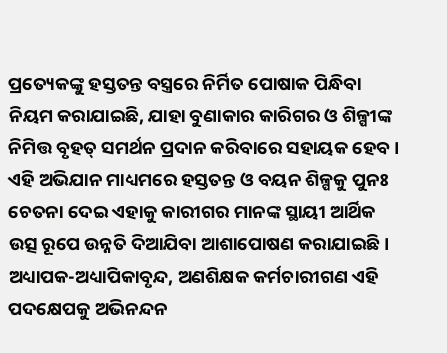ପ୍ରତ୍ୟେକଙ୍କୁ ହସ୍ତତନ୍ତ ବସ୍ତ୍ରରେ ନିର୍ମିତ ପୋଷାକ ପିନ୍ଧିବା ନିୟମ କରାଯାଇଛି, ଯାହା ବୁଣାକାର କାରିଗର ଓ ଶିଳ୍ପୀଙ୍କ ନିମିତ୍ତ ବୃହତ୍ ସମର୍ଥନ ପ୍ରଦାନ କରିବାରେ ସହାୟକ ହେବ।
ଏହି ଅଭିଯାନ ମାଧ୍ୟମରେ ହସ୍ତତନ୍ତ ଓ ବୟନ ଶିଳ୍ପକୁ ପୁନଃ ଚେତନା ଦେଇ ଏହାକୁ କାରୀଗର ମାନଙ୍କ ସ୍ଥାୟୀ ଆର୍ଥିକ ଉତ୍ସ ରୂପେ ଉନ୍ନତି ଦିଆଯିବା ଆଶାପୋଷଣ କରାଯାଇଛି।
ଅଧ୍ୟାପକ-ଅଧ୍ୟାପିକାବୃନ୍ଦ, ଅଣଶିକ୍ଷକ କର୍ମଚାରୀଗଣ ଏହି ପଦକ୍ଷେପକୁ ଅଭିନନ୍ଦନ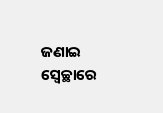ଜଣାଇ ସ୍ବେଚ୍ଛାରେ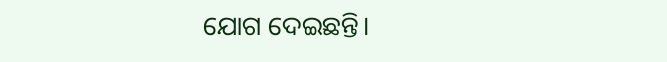ଯୋଗ ଦେଇଛନ୍ତି।